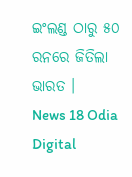ଇଂଲଣ୍ଡ ଠାରୁ ୫୦ ରନରେ ଜିତିଲା ଭାରତ ।
News 18 Odia Digital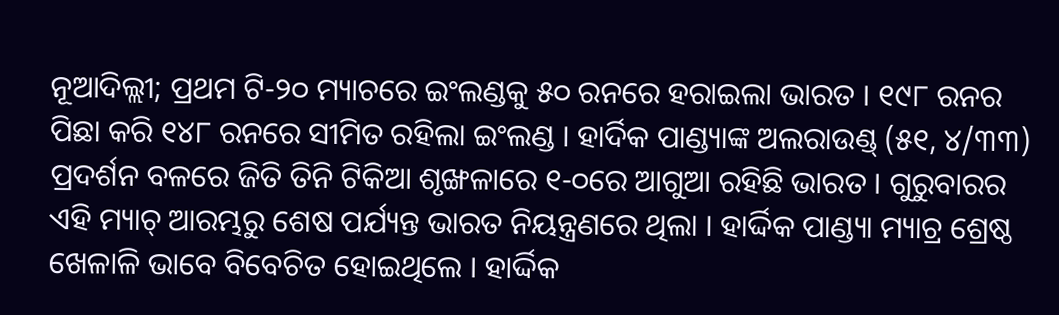ନୂଆଦିଲ୍ଲୀ; ପ୍ରଥମ ଟି-୨୦ ମ୍ୟାଚରେ ଇଂଲଣ୍ଡକୁ ୫୦ ରନରେ ହରାଇଲା ଭାରତ । ୧୯୮ ରନର ପିଛା କରି ୧୪୮ ରନରେ ସୀମିତ ରହିଲା ଇଂଲଣ୍ଡ । ହାର୍ଦିକ ପାଣ୍ଡ୍ୟାଙ୍କ ଅଲରାଉଣ୍ଡ୍ (୫୧, ୪/୩୩) ପ୍ରଦର୍ଶନ ବଳରେ ଜିତି ତିନି ଟିକିଆ ଶୃଙ୍ଖଳାରେ ୧-୦ରେ ଆଗୁଆ ରହିଛି ଭାରତ । ଗୁରୁବାରର ଏହି ମ୍ୟାଚ୍ ଆରମ୍ଭରୁ ଶେଷ ପର୍ଯ୍ୟନ୍ତ ଭାରତ ନିୟନ୍ତ୍ରଣରେ ଥିଲା । ହାର୍ଦ୍ଦିକ ପାଣ୍ଡ୍ୟା ମ୍ୟାଚ୍ର ଶ୍ରେଷ୍ଠ ଖେଳାଳି ଭାବେ ବିବେଚିତ ହୋଇଥିଲେ । ହାର୍ଦ୍ଦିକ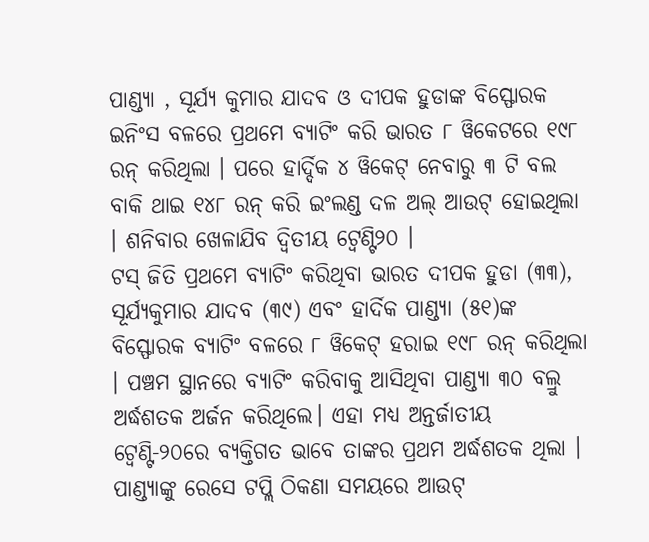ପାଣ୍ଡ୍ୟା , ସୂର୍ଯ୍ୟ କୁମାର ଯାଦବ ଓ ଦୀପକ ହୁଡାଙ୍କ ବିସ୍ଫୋରକ ଇନିଂସ ବଳରେ ପ୍ରଥମେ ବ୍ୟାଟିଂ କରି ଭାରତ ୮ ୱିକେଟରେ ୧୯୮ ରନ୍ କରିଥିଲା । ପରେ ହାର୍ଦ୍ଦିକ ୪ ୱିକେଟ୍ ନେବାରୁ ୩ ଟି ବଲ ବାକି ଥାଇ ୧୪୮ ରନ୍ କରି ଇଂଲଣ୍ଡ ଦଳ ଅଲ୍ ଆଉଟ୍ ହୋଇଥିଲା । ଶନିବାର ଖେଳାଯିବ ଦ୍ଵିତୀୟ ଟ୍ୱେଣ୍ଟି୨୦ ।
ଟସ୍ ଜିତି ପ୍ରଥମେ ବ୍ୟାଟିଂ କରିଥିବା ଭାରତ ଦୀପକ ହୁଡା (୩୩), ସୂର୍ଯ୍ୟକୁମାର ଯାଦବ (୩୯) ଏବଂ ହାର୍ଦିକ ପାଣ୍ଡ୍ୟା (୫୧)ଙ୍କ ବିସ୍ଫୋରକ ବ୍ୟାଟିଂ ବଳରେ ୮ ୱିକେଟ୍ ହରାଇ ୧୯୮ ରନ୍ କରିଥିଲା । ପଞ୍ଚମ ସ୍ଥାନରେ ବ୍ୟାଟିଂ କରିବାକୁ ଆସିଥିବା ପାଣ୍ଡ୍ୟା ୩୦ ବଲ୍ରୁ ଅର୍ଦ୍ଧଶତକ ଅର୍ଜନ କରିଥିଲେ। ଏହା ମଧ୍ୟ ଅନ୍ତର୍ଜାତୀୟ ଟ୍ବେଣ୍ଟି-୨୦ରେ ବ୍ୟକ୍ତିଗତ ଭାବେ ତାଙ୍କର ପ୍ରଥମ ଅର୍ଦ୍ଧଶତକ ଥିଲା । ପାଣ୍ଡ୍ୟାଙ୍କୁ ରେସେ ଟପ୍ଲି ଠିକଣା ସମୟରେ ଆଉଟ୍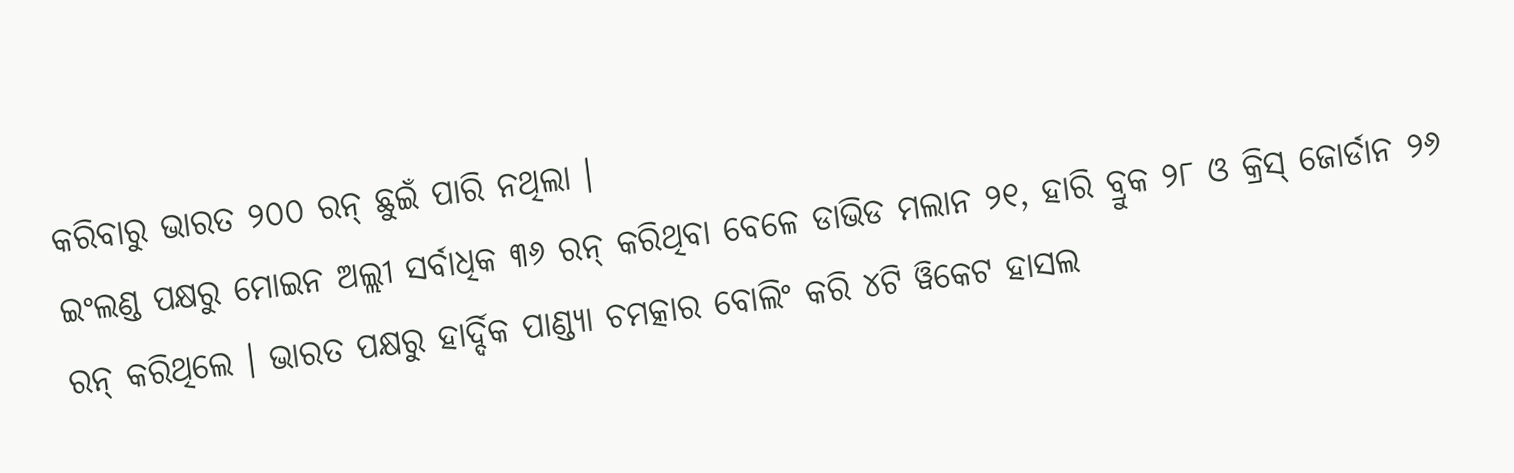କରିବାରୁ ଭାରତ ୨୦୦ ରନ୍ ଛୁଇଁ ପାରି ନଥିଲା ।
ଇଂଲଣ୍ଡ ପକ୍ଷରୁ ମୋଇନ ଅଲ୍ଲୀ ସର୍ବାଧିକ ୩୬ ରନ୍ କରିଥିବା ବେଳେ ଡାଭିଡ ମଲାନ ୨୧, ହାରି ବ୍ରୁକ ୨୮ ଓ କ୍ରିସ୍ ଜୋର୍ଡାନ ୨୬ ରନ୍ କରିଥିଲେ । ଭାରତ ପକ୍ଷରୁ ହାର୍ଦ୍ଦିକ ପାଣ୍ଡ୍ୟା ଚମତ୍କାର ବୋଲିଂ କରି ୪ଟି ୱିକେଟ ହାସଲ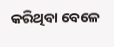କରିଥିବା ବେଳେ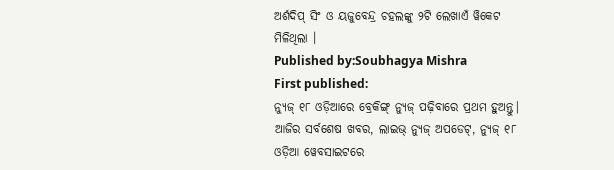ଅର୍ଶଦିପ୍ ସିଂ ଓ ୟଜୁବେନ୍ଦ୍ର ଚହଲଙ୍କୁ ୨ଟି ଲେଖାଏଁ ୱିକେଟ ମିଳିଥିଲା ।
Published by:Soubhagya Mishra
First published:
ନ୍ୟୁଜ୍ ୧୮ ଓଡ଼ିଆରେ ବ୍ରେକିଙ୍ଗ୍ ନ୍ୟୁଜ୍ ପଢ଼ିବାରେ ପ୍ରଥମ ହୁଅନ୍ତୁ| ଆଜିର ସର୍ବଶେଷ ଖବର, ଲାଇଭ୍ ନ୍ୟୁଜ୍ ଅପଡେଟ୍, ନ୍ୟୁଜ୍ ୧୮ ଓଡ଼ିଆ ୱେବସାଇଟରେ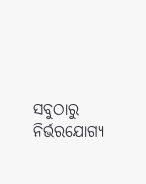ସବୁଠାରୁ ନିର୍ଭରଯୋଗ୍ୟ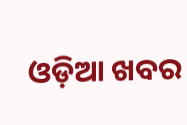ଓଡ଼ିଆ ଖବର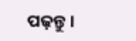ପଢ଼ନ୍ତୁ ।